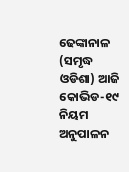ଢେଙ୍କାନାଳ (ସମୃଦ୍ଧ ଓଡିଶା) ଆଜି କୋଭିଡ-୧୯ ନିୟମ ଅନୁପାଳନ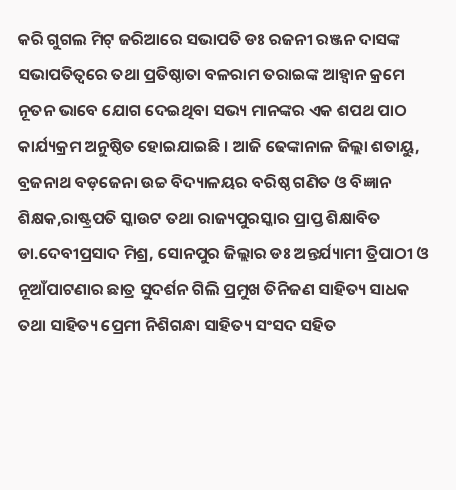କରି ଗୁଗଲ ମିଟ୍ ଜରିଆରେ ସଭାପତି ଡଃ ରଜନୀ ରଞ୍ଜନ ଦାସଙ୍କ ସଭାପତିତ୍ବରେ ତଥା ପ୍ରତିଷ୍ଠାତା ବଳରାମ ତରାଇଙ୍କ ଆହ୍ବାନ କ୍ରମେ ନୂତନ ଭାବେ ଯୋଗ ଦେଇଥିବା ସଭ୍ୟ ମାନଙ୍କର ଏକ ଶପଥ ପାଠ କାର୍ଯ୍ୟକ୍ରମ ଅନୁଷ୍ଠିତ ହୋଇଯାଇଛି । ଆଜି ଢେଙ୍କାନାଳ ଜିଲ୍ଲା ଶତାୟୁ, ବ୍ରଜନାଥ ବଡ଼ଜେନା ଉଚ୍ଚ ବିଦ୍ୟାଳୟର ବରିଷ୍ଠ ଗଣିତ ଓ ବିଜ୍ଞାନ ଶିକ୍ଷକ,ରାଷ୍ଟ୍ରପତି ସ୍କାଉଟ ତଥା ରାଜ୍ୟପୁରସ୍କାର ପ୍ରାପ୍ତ ଶିକ୍ଷାବିତ ଡା.ଦେବୀପ୍ରସାଦ ମିଶ୍ର, ସୋନପୁର ଜିଲ୍ଲାର ଡଃ ଅନ୍ତର୍ଯ୍ୟାମୀ ତ୍ରିପାଠୀ ଓ ନୂଆଁପାଟଣାର ଛାତ୍ର ସୁଦର୍ଶନ ଗିଲି ପ୍ରମୁଖ ତିନିଜଣ ସାହିତ୍ୟ ସାଧକ ତଥା ସାହିତ୍ୟ ପ୍ରେମୀ ନିଶିଗନ୍ଧା ସାହିତ୍ୟ ସଂସଦ ସହିତ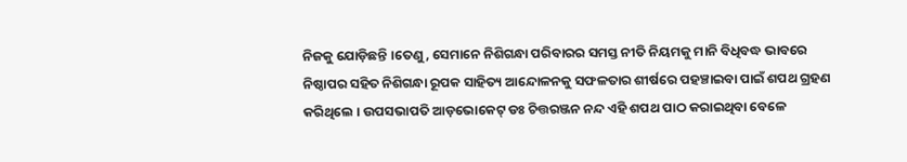ନିଜକୁ ଯୋଡ଼ିଛନ୍ତି ।ତେଣୁ, ସେମାନେ ନିଶିଗନ୍ଧା ପରିବାରର ସମସ୍ତ ନୀତି ନିୟମକୁ ମାନି ବିଧିବଦ୍ଧ ଭାବରେ ନିଷ୍ଠାପର ସହିତ ନିଶିଗନ୍ଧା ରୂପକ ସାହିତ୍ୟ ଆନ୍ଦୋଳନକୁ ସଫଳତାର ଶୀର୍ଷରେ ପହଞ୍ଚାଇବା ପାଇଁ ଶପଥ ଗ୍ରହଣ କରିଥିଲେ । ଉପସଭାପତି ଆଡ଼ଭୋକେଟ୍ ଡଃ ଚିତ୍ତରଞ୍ଜନ ନନ୍ଦ ଏହି ଶପଥ ପାଠ କରାଇଥିବା ବେଳେ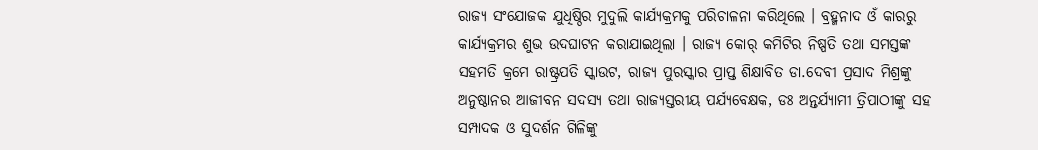ରାଜ୍ୟ ସଂଯୋଜକ ଯୁଧିଷ୍ଠିର ମୁଦୁଲି କାର୍ଯ୍ୟକ୍ରମକୁ ପରିଚାଳନା କରିଥିଲେ । ବ୍ରହ୍ମନାଦ ଓଁ କାରରୁ କାର୍ଯ୍ୟକ୍ରମର ଶୁଭ ଉଦଘାଟନ କରାଯାଇଥିଲା । ରାଜ୍ୟ କୋର୍ କମିଟିର ନିଷ୍ପତି ତଥା ସମସ୍ତଙ୍କ ସହମତି କ୍ରମେ ରାଷ୍ଟ୍ରପତି ସ୍କାଉଟ, ରାଜ୍ୟ ପୁରସ୍କାର ପ୍ରାପ୍ତ ଶିକ୍ଷାବିତ ଡା.ଦେବୀ ପ୍ରସାଦ ମିଶ୍ରଙ୍କୁ ଅନୁଷ୍ଠାନର ଆଜୀବନ ସଦସ୍ୟ ତଥା ରାଜ୍ୟସ୍ତରୀୟ ପର୍ଯ୍ୟବେକ୍ଷକ, ଡଃ ଅନ୍ତର୍ଯ୍ୟାମୀ ତ୍ରିପାଠୀଙ୍କୁ ସହ ସମ୍ପାଦକ ଓ ସୁଦର୍ଶନ ଗିଳିଙ୍କୁ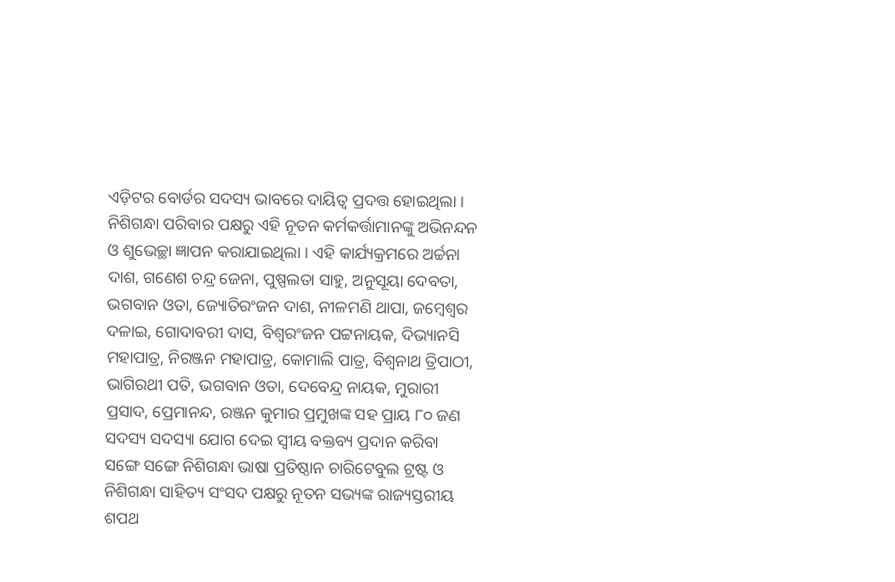ଏଡ଼ିଟର ବୋର୍ଡର ସଦସ୍ୟ ଭାବରେ ଦାୟିତ୍ଵ ପ୍ରଦତ୍ତ ହୋଇଥିଲା । ନିଶିଗନ୍ଧା ପରିବାର ପକ୍ଷରୁ ଏହି ନୂତନ କର୍ମକର୍ତ୍ତାମାନଙ୍କୁ ଅଭିନନ୍ଦନ ଓ ଶୁଭେଚ୍ଛା ଜ୍ଞାପନ କରାଯାଇଥିଲା । ଏହି କାର୍ଯ୍ୟକ୍ରମରେ ଅର୍ଚ୍ଚନା ଦାଶ, ଗଣେଶ ଚନ୍ଦ୍ର ଜେନା, ପୁଷ୍ପଲତା ସାହୁ, ଅନୁସୂୟା ଦେବତା, ଭଗବାନ ଓତା, ଜ୍ୟୋତିରଂଜନ ଦାଶ, ନୀଳମଣି ଥାପା, ଜମ୍ବେଶ୍ଵର ଦଳାଇ, ଗୋଦାବରୀ ଦାସ, ବିଶ୍ୱରଂଜନ ପଟ୍ଟନାୟକ, ଦିଭ୍ୟାନସି ମହାପାତ୍ର, ନିରଞ୍ଜନ ମହାପାତ୍ର, କୋମାଲି ପାତ୍ର, ବିଶ୍ୱନାଥ ତ୍ରିପାଠୀ, ଭାଗିରଥୀ ପତି, ଭଗବାନ ଓତା, ଦେବେନ୍ଦ୍ର ନାୟକ, ମୁରାରୀ ପ୍ରସାଦ, ପ୍ରେମାନନ୍ଦ, ରଞ୍ଜନ କୁମାର ପ୍ରମୁଖଙ୍କ ସହ ପ୍ରାୟ ୮୦ ଜଣ ସଦସ୍ୟ ସଦସ୍ୟା ଯୋଗ ଦେଇ ସ୍ଵୀୟ ବକ୍ତବ୍ୟ ପ୍ରଦାନ କରିବା ସଙ୍ଗେ ସଙ୍ଗେ ନିଶିଗନ୍ଧା ଭାଷା ପ୍ରତିଷ୍ଠାନ ଚାରିଟେବୁଲ ଟ୍ରଷ୍ଟ ଓ ନିଶିଗନ୍ଧା ସାହିତ୍ୟ ସଂସଦ ପକ୍ଷରୁ ନୂତନ ସଭ୍ୟଙ୍କ ରାଜ୍ୟସ୍ତରୀୟ ଶପଥ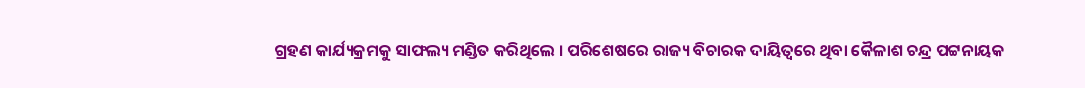ଗ୍ରହଣ କାର୍ଯ୍ୟକ୍ରମକୁ ସାଫଲ୍ୟ ମଣ୍ଡିତ କରିଥିଲେ । ପରିଶେଷରେ ରାଜ୍ୟ ବିଚାରକ ଦାୟିତ୍ୱରେ ଥିବା କୈଳାଶ ଚନ୍ଦ୍ର ପଟ୍ଟନାୟକ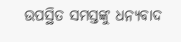ଉପସ୍ଥିତ ସମସ୍ତଙ୍କୁ ଧନ୍ୟବାଦ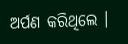ଅର୍ପଣ କରିଥିଲେ ।